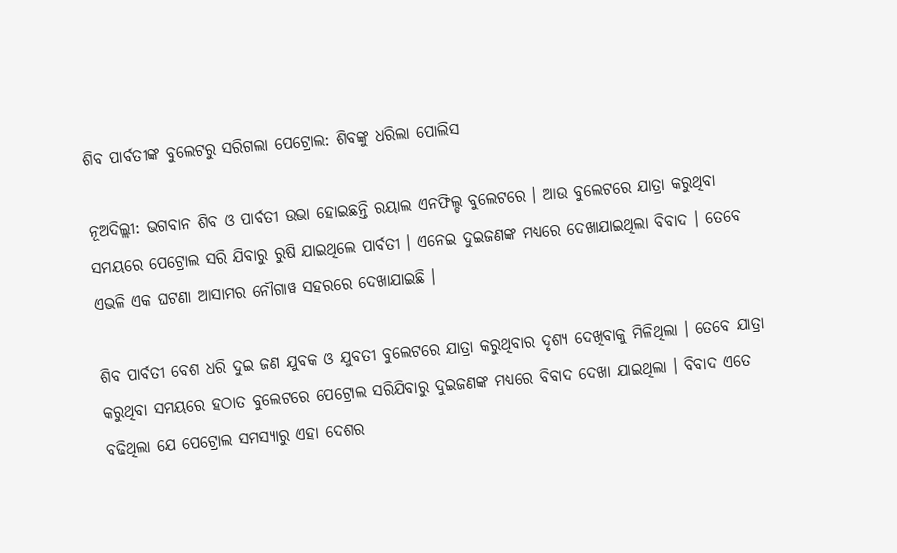ଶିବ ପାର୍ବତୀଙ୍କ ବୁଲେଟରୁ ସରିଗଲା ପେଟ୍ରୋଲ: ଶିବଙ୍କୁ ଧରିଲା ପୋଲିସ

ନୂଅଦିଲ୍ଲୀ: ଭଗବାନ ଶିବ ଓ ପାର୍ବତୀ ଉଭା ହୋଇଛନ୍ତି ରୟାଲ ଏନଫିଲ୍ଡ ବୁଲେଟରେ । ଆଉ ବୁଲେଟରେ ଯାତ୍ରା କରୁଥିବା ସମୟରେ ପେଟ୍ରୋଲ ସରି ଯିବାରୁ ରୁଷି ଯାଇଥିଲେ ପାର୍ବତୀ । ଏନେଇ ଦୁଇଜଣଙ୍କ ମଧ୍ୟରେ ଦେଖାଯାଇଥିଲା ବିବାଦ । ତେବେ ଏଭଳି ଏକ ଘଟଣା ଆସାମର ନୌଗାୱ ସହରରେ ଦେଖାଯାଇଛି ।

ଶିବ ପାର୍ବତୀ ବେଶ ଧରି ଦୁଇ ଜଣ ଯୁବକ ଓ ଯୁବତୀ ବୁଲେଟରେ ଯାତ୍ରା କରୁଥିବାର ଦୃଶ୍ୟ ଦେଖିବାକୁ ମିଳିଥିଲା । ତେବେ ଯାତ୍ରା କରୁଥିବା ସମୟରେ ହଠାତ ବୁଲେଟରେ ପେଟ୍ରୋଲ ସରିଯିବାରୁ ଦୁଇଜଣଙ୍କ ମଧ୍ୟରେ ବିବାଦ ଦେଖା ଯାଇଥିଲା । ବିବାଦ ଏତେ ବଢିଥିଲା ଯେ ପେଟ୍ରୋଲ ସମସ୍ୟାରୁ ଏହା ଦେଶର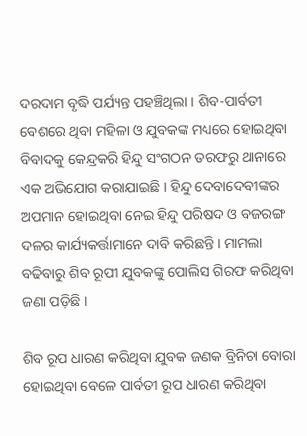ଦରଦାମ ବୃଦ୍ଧି ପର୍ଯ୍ୟନ୍ତ ପହଞ୍ଚିଥିଲା । ଶିବ-ପାର୍ବତୀ ବେଶରେ ଥିବା ମହିଳା ଓ ଯୁବକଙ୍କ ମଧ୍ୟରେ ହୋଇଥିବା ବିବାଦକୁ କେନ୍ଦ୍ରକରି ହିନ୍ଦୁ ସଂଗଠନ ତରଫରୁ ଥାନାରେ ଏକ ଅଭିଯୋଗ କରାଯାଇଛି । ହିନ୍ଦୁ ଦେବାଦେବୀଙ୍କର ଅପମାନ ହୋଇଥିବା ନେଇ ହିନ୍ଦୁ ପରିଷଦ ଓ ବଜରଙ୍ଗ ଦଳର କାର୍ଯ୍ୟକର୍ତ୍ତାମାନେ ଦାବି କରିଛନ୍ତି । ମାମଲା ବଢିବାରୁ ଶିବ ରୂପୀ ଯୁବକଙ୍କୁ ପୋଲିସ ଗିରଫ କରିଥିବା ଜଣା ପଡ଼ିଛି ।

ଶିବ ରୂପ ଧାରଣ କରିଥିବା ଯୁବକ ଜଣକ ବ୍ରିନିଚା ବୋରା ହୋଇଥିବା ବେଳେ ପାର୍ବତୀ ରୂପ ଧାରଣ କରିଥିବା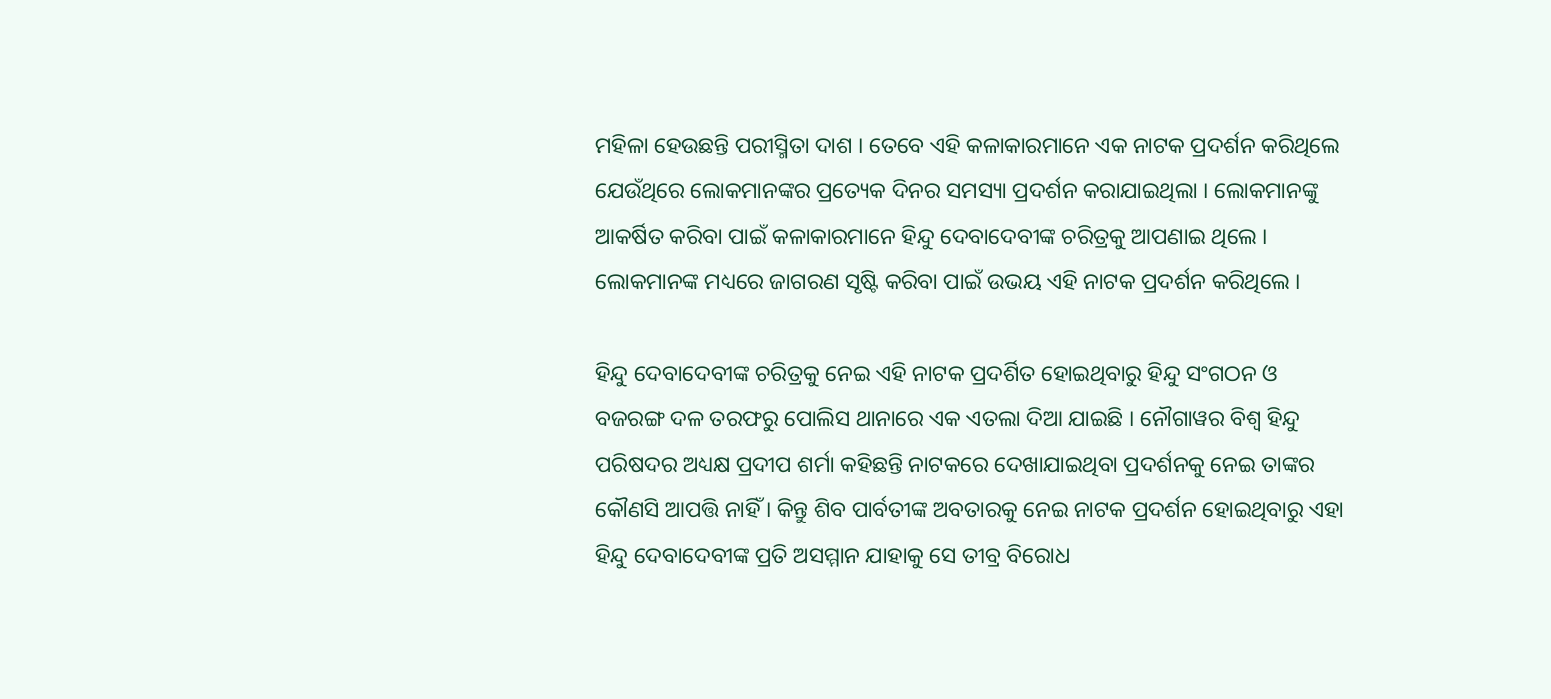ମହିଳା ହେଉଛନ୍ତି ପରୀସ୍ମିତା ଦାଶ । ତେବେ ଏହି କଳାକାରମାନେ ଏକ ନାଟକ ପ୍ରଦର୍ଶନ କରିଥିଲେ ଯେଉଁଥିରେ ଲୋକମାନଙ୍କର ପ୍ରତ୍ୟେକ ଦିନର ସମସ୍ୟା ପ୍ରଦର୍ଶନ କରାଯାଇଥିଲା । ଲୋକମାନଙ୍କୁ ଆକର୍ଷିତ କରିବା ପାଇଁ କଳାକାରମାନେ ହିନ୍ଦୁ ଦେବାଦେବୀଙ୍କ ଚରିତ୍ରକୁ ଆପଣାଇ ଥିଲେ । ଲୋକମାନଙ୍କ ମଧ୍ୟରେ ଜାଗରଣ ସୃଷ୍ଟି କରିବା ପାଇଁ ଉଭୟ ଏହି ନାଟକ ପ୍ରଦର୍ଶନ କରିଥିଲେ ।

ହିନ୍ଦୁ ଦେବାଦେବୀଙ୍କ ଚରିତ୍ରକୁ ନେଇ ଏହି ନାଟକ ପ୍ରଦର୍ଶିତ ହୋଇଥିବାରୁ ହିନ୍ଦୁ ସଂଗଠନ ଓ ବଜରଙ୍ଗ ଦଳ ତରଫରୁ ପୋଲିସ ଥାନାରେ ଏକ ଏତଲା ଦିଆ ଯାଇଛି । ନୌଗାୱର ବିଶ୍ୱ ହିନ୍ଦୁ ପରିଷଦର ଅଧ୍ୟକ୍ଷ ପ୍ରଦୀପ ଶର୍ମା କହିଛନ୍ତି ନାଟକରେ ଦେଖାଯାଇଥିବା ପ୍ରଦର୍ଶନକୁ ନେଇ ତାଙ୍କର କୌଣସି ଆପତ୍ତି ନାହିଁ । କିନ୍ତୁ ଶିବ ପାର୍ବତୀଙ୍କ ଅବତାରକୁ ନେଇ ନାଟକ ପ୍ରଦର୍ଶନ ହୋଇଥିବାରୁ ଏହା ହିନ୍ଦୁ ଦେବାଦେବୀଙ୍କ ପ୍ରତି ଅସମ୍ମାନ ଯାହାକୁ ସେ ତୀବ୍ର ବିରୋଧ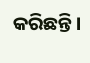କରିଛନ୍ତି ।